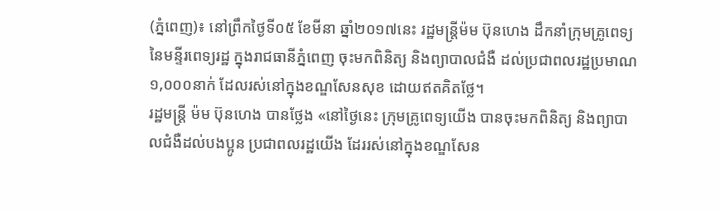(ភ្នំពេញ)៖ នៅព្រឹកថ្ងៃទី០៥ ខែមីនា ឆ្នាំ២០១៧នេះ រដ្ឋមន្ដ្រីម៉ម ប៊ុនហេង ដឹកនាំក្រុមគ្រូពេទ្យ នៃមន្ទីរពេទ្យរដ្ឋ ក្នុងរាជធានីភ្នំពេញ ចុះមកពិនិត្យ និងព្យាបាលជំងឺ ដល់ប្រជាពលរដ្ឋប្រមាណ ១,០០០នាក់ ដែលរស់នៅក្នុងខណ្ឌសែនសុខ ដោយឥតគិតថ្លែ។
រដ្ឋមន្ដ្រី ម៉ម ប៊ុនហេង បានថ្លែង «នៅថ្ងៃនេះ ក្រុមគ្រូពេទ្យយើង បានចុះមកពិនិត្យ និងព្យាបាលជំងឺដល់បងប្អូន ប្រជាពលរដ្ឋយើង ដែររស់នៅក្នុងខណ្ឌសែន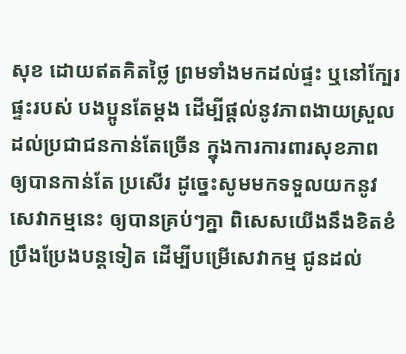សុខ ដោយឥតគិតថ្លៃ ព្រមទាំងមកដល់ផ្ទះ ឬនៅក្បែរផ្ទះរបស់ បងប្អូនតែម្ដង ដើម្បីផ្ដល់នូវភាពងាយស្រួល ដល់ប្រជាជនកាន់តែច្រើន ក្នុងការការពារសុខភាព ឲ្យបានកាន់តែ ប្រសើរ ដូច្នេះសូមមកទទួលយកនូវសេវាកម្មនេះ ឲ្យបានគ្រប់ៗគ្នា ពិសេសយើងនឹងខិតខំប្រឹងប្រែងបន្ដទៀត ដើម្បីបម្រើសេវាកម្ម ជូនដល់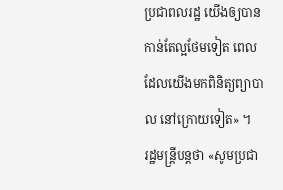ប្រជាពលរដ្ឋ យើងឲ្យបានកាន់តែល្អថែមទៀត ពេលដែលយើងមកពិនិត្យព្យាបាល នៅក្រោយទៀត» ។
រដ្ឋមន្ដ្រីបន្ដថា «សូមប្រជា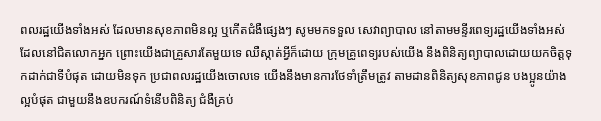ពលរដ្ឋយើងទាំងអស់ ដែលមានសុខភាពមិនល្អ ឬកើតជំងឺផ្សេងៗ សូមមកទទួល សេវាព្យាបាល នៅតាមមន្ទីរពេទ្យរដ្ឋយើងទាំងអស់ ដែលនៅជិតលោកអ្នក ព្រោះយើងជាគ្រួសារតែមួយទេ ឈឺស្កាត់អ្វីក៏ដោយ ក្រុមគ្រូពេទ្យរបស់យើង នឹងពិនិត្យព្យាបាលដោយយកចិត្ដទុកដាក់ជាទីបំផុត ដោយមិនទុក ប្រជាពលរដ្ឋយើងចោលទេ យើងនឹងមានការថែទាំត្រឹមត្រូវ តាមដានពិនិត្យសុខភាពជូន បងប្អូនយ៉ាងល្អបំផុត ជាមួយនឹងឧបករណ៍ទំនើបពិនិត្យ ជំងឺគ្រប់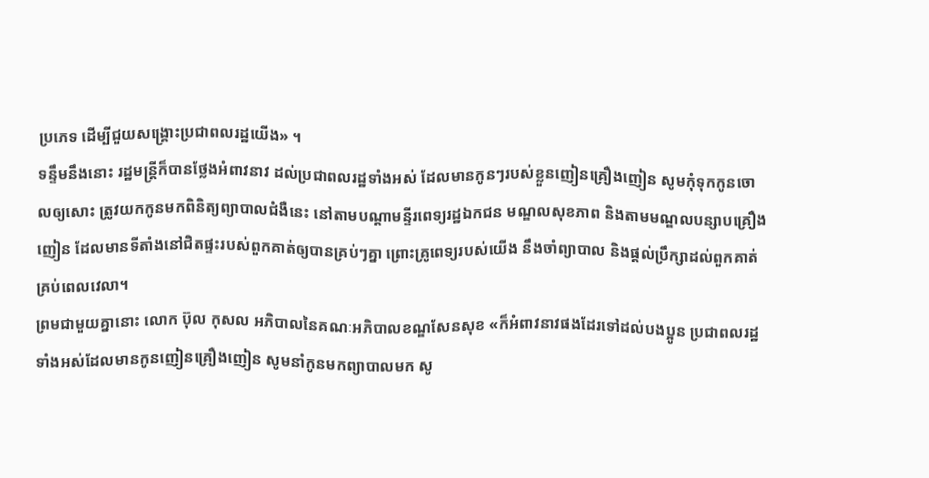ប្រភេទ ដើម្បីជួយសង្គ្រោះប្រជាពលរដ្ឋយើង» ។
ទន្ទឹមនឹងនោះ រដ្ឋមន្ដ្រីក៏បានថ្លែងអំពាវនាវ ដល់ប្រជាពលរដ្ឋទាំងអស់ ដែលមានកូនៗរបស់ខ្លួនញៀនគ្រឿងញៀន សូមកុំទុកកូនចោលឲ្យសោះ ត្រូវយកកូនមកពិនិត្យព្យាបាលជំងឺនេះ នៅតាមបណ្ដាមន្ទីរពេទ្យរដ្ឋឯកជន មណ្ឌលសុខភាព និងតាមមណ្ឌលបន្សាបគ្រឿងញៀន ដែលមានទីតាំងនៅជិតផ្ទះរបស់ពួកគាត់ឲ្យបានគ្រប់ៗគ្នា ព្រោះគ្រូពេទ្យរបស់យើង នឹងចាំព្យាបាល និងផ្ដល់ប្រឹក្សាដល់ពួកគាត់គ្រប់ពេលវេលា។
ព្រមជាមួយគ្នានោះ លោក ប៊ុល កុសល អភិបាលនៃគណៈអភិបាលខណ្ឌសែនសុខ «ក៏អំពាវនាវផងដែរទៅដល់បងប្អូន ប្រជាពលរដ្ឋទាំងអស់ដែលមានកូនញៀនគ្រឿងញៀន សូមនាំកូនមកព្យាបាលមក សូ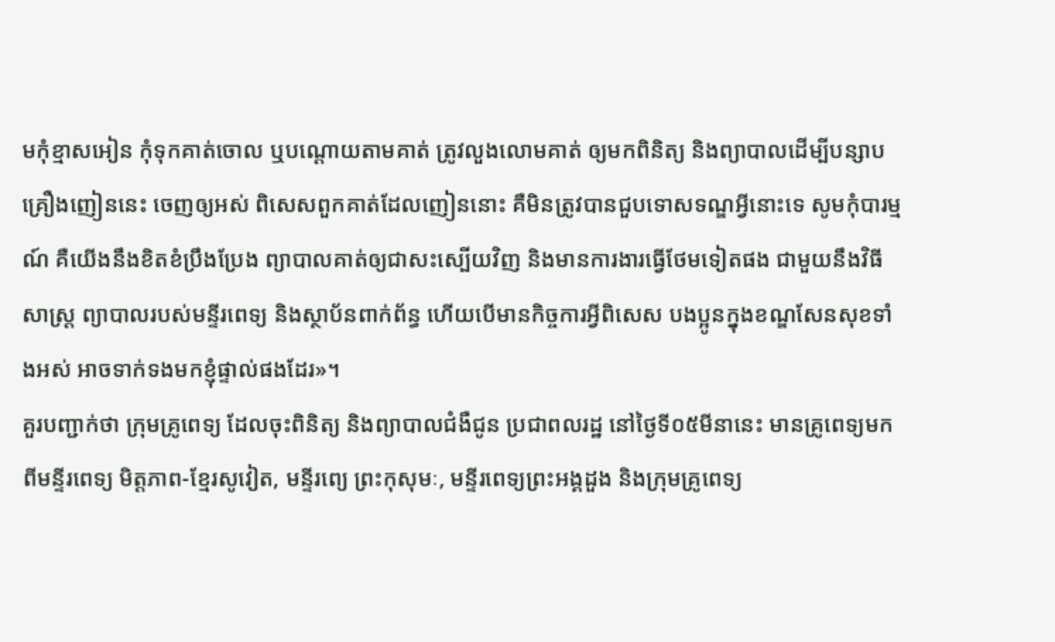មកុំខ្មាសអៀន កុំទុកគាត់ចោល ឬបណ្ដោយតាមគាត់ ត្រូវលួងលោមគាត់ ឲ្យមកពិនិត្យ និងព្យាបាលដើម្បីបន្សាបគ្រឿងញៀននេះ ចេញឲ្យអស់ ពិសេសពួកគាត់ដែលញៀននោះ គឺមិនត្រូវបានជួបទោសទណ្ឌអ្វីនោះទេ សូមកុំបារម្មណ៍ គឺយើងនឹងខិតខំប្រឹងប្រែង ព្យាបាលគាត់ឲ្យជាសះស្បើយវិញ និងមានការងារធ្វើថែមទៀតផង ជាមួយនឹងវិធីសាស្រ្ដ ព្យាបាលរបស់មន្ទីរពេទ្យ និងស្ថាប័នពាក់ព័ន្ធ ហើយបើមានកិច្ចការអ្វីពិសេស បងប្អូនក្នុងខណ្ឌសែនសុខទាំងអស់ អាចទាក់ទងមកខ្ញុំផ្ទាល់ផងដែរ»។
គួរបញ្ជាក់ថា ក្រុមគ្រូពេទ្យ ដែលចុះពិនិត្យ និងព្យាបាលជំងឺជូន ប្រជាពលរដ្ឋ នៅថ្ងៃទី០៥មីនានេះ មានគ្រូពេទ្យមកពីមន្ទីរពេទ្យ មិត្ដភាព-ខ្មែរសូវៀត, មន្ទីរពេ្យ ព្រះកុសុមៈ, មន្ទីរពេទ្យព្រះអង្គដួង និងក្រុមគ្រូពេទ្យ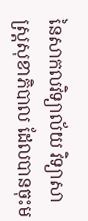នៃសាកលវិទ្យាល័យ វិទ្យាសាស្ដ្រសុខាភិបាល ដែលបានចុះម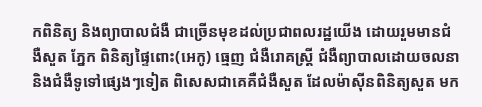កពិនិត្យ និងព្យាបាលជំងឺ ជាច្រើនមុខដល់ប្រជាពលរដ្ឋយើង ដោយរួមមានជំងឺសួត ភ្នែក ពិនិត្យផ្ទៃពោះ(អេកូ) ធ្មេញ ជំងឺរោគស្ដ្រី ជំងឺព្យាបាលដោយចលនា និងជំងឺទូទៅផ្សេងៗទៀត ពិសេសជាគេគឺជំងឺសួត ដែលម៉ាស៊ីនពិនិត្យសួត មក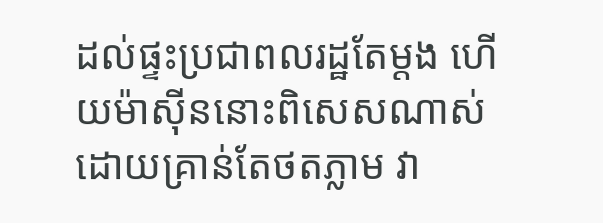ដល់ផ្ទះប្រជាពលរដ្ឋតែម្ដង ហើយម៉ាស៊ីននោះពិសេសណាស់ ដោយគ្រាន់តែថតភ្លាម វា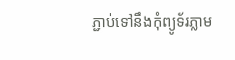ភ្ជាប់ទៅនឹងកុំព្យូទ័រភ្លាម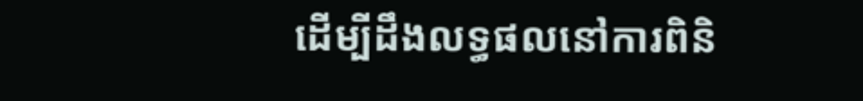ដើម្បីដឹងលទ្ធផលនៅការពិនិ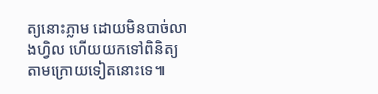ត្យនោះភ្លាម ដោយមិនបាច់លាងហ្វិល ហើយយកទៅពិនិត្យតាមក្រោយទៀតនោះទេ៕